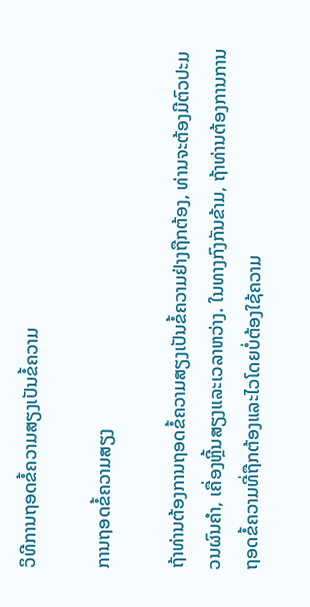ວິທີການຖອດຂໍ້ຄວາມສຽງເປັນຂໍ້ຄວາມ

ການຖອດຂໍ້ຄວາມສຽງ

ຖ້າທ່ານຕ້ອງການຖອດຂໍ້ຄວາມສຽງເປັນຂໍ້ຄວາມຢ່າງຖືກຕ້ອງ, ທ່ານຈະຕ້ອງມີຕົວປະມວນຜົນຄໍາ, ເຄື່ອງຫຼີ້ນສຽງແລະເວລາຫວ່າງ. ໃນທາງກົງກັນຂ້າມ, ຖ້າທ່ານຕ້ອງການການຖອດຂໍ້ຄວາມທີ່ຖືກຕ້ອງແລະໄວໂດຍບໍ່ຕ້ອງໃຊ້ຄວາມ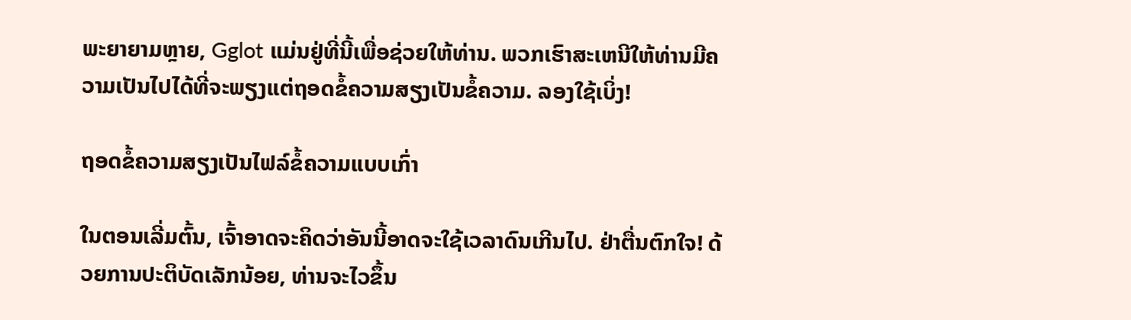ພະຍາຍາມຫຼາຍ, Gglot ແມ່ນຢູ່ທີ່ນີ້ເພື່ອຊ່ວຍໃຫ້ທ່ານ. ພວກເຮົາສະເຫນີໃຫ້ທ່ານມີຄວາມເປັນໄປໄດ້ທີ່ຈະພຽງແຕ່ຖອດຂໍ້ຄວາມສຽງເປັນຂໍ້ຄວາມ. ລອງໃຊ້ເບິ່ງ!

ຖອດຂໍ້ຄວາມສຽງເປັນໄຟລ໌ຂໍ້ຄວາມແບບເກົ່າ

ໃນຕອນເລີ່ມຕົ້ນ, ເຈົ້າອາດຈະຄິດວ່າອັນນີ້ອາດຈະໃຊ້ເວລາດົນເກີນໄປ. ຢ່າຕື່ນຕົກໃຈ! ດ້ວຍການປະຕິບັດເລັກນ້ອຍ, ທ່ານຈະໄວຂຶ້ນ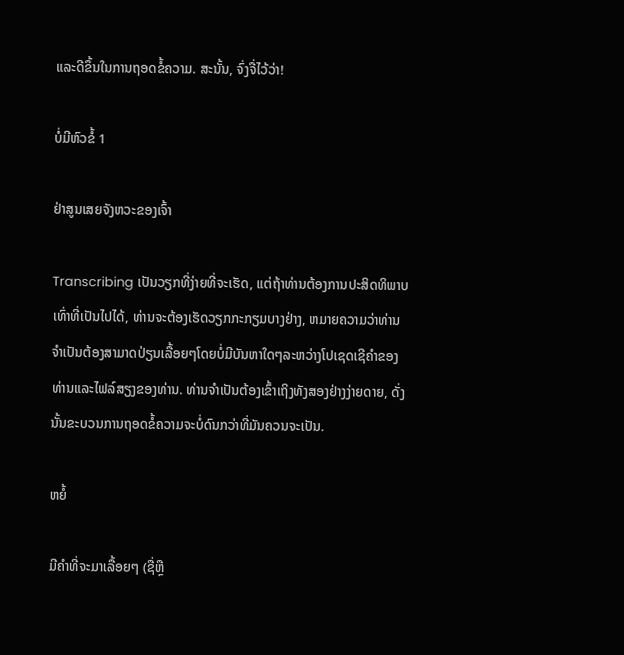ແລະດີຂຶ້ນໃນການຖອດຂໍ້ຄວາມ. ສະນັ້ນ, ຈົ່ງຈື່ໄວ້ວ່າ!

ບໍ່ມີຫົວຂໍ້ 1

ຢ່າສູນເສຍຈັງຫວະຂອງເຈົ້າ

Transcribing ເປັນວຽກທີ່ງ່າຍທີ່ຈະເຮັດ, ແຕ່ຖ້າທ່ານຕ້ອງການປະສິດທິພາບເທົ່າທີ່ເປັນໄປໄດ້, ທ່ານຈະຕ້ອງເຮັດວຽກກະກຽມບາງຢ່າງ, ຫມາຍຄວາມວ່າທ່ານຈໍາເປັນຕ້ອງສາມາດປ່ຽນເລື້ອຍໆໂດຍບໍ່ມີບັນຫາໃດໆລະຫວ່າງໂປເຊດເຊີຄໍາຂອງທ່ານແລະໄຟລ໌ສຽງຂອງທ່ານ. ທ່ານຈໍາເປັນຕ້ອງເຂົ້າເຖິງທັງສອງຢ່າງງ່າຍດາຍ, ດັ່ງນັ້ນຂະບວນການຖອດຂໍ້ຄວາມຈະບໍ່ດົນກວ່າທີ່ມັນຄວນຈະເປັນ.

ຫຍໍ້

ມີຄໍາທີ່ຈະມາເລື້ອຍໆ (ຊື່ຫຼື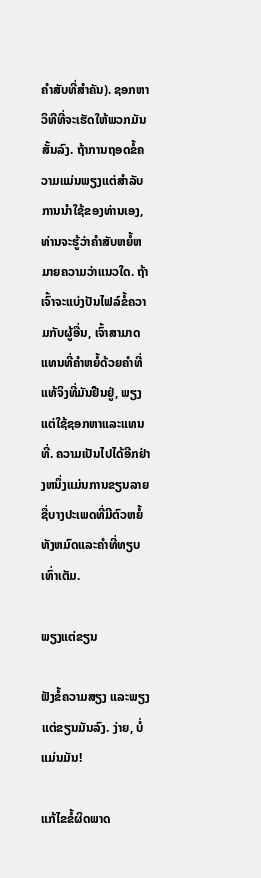ຄໍາສັບທີ່ສໍາຄັນ). ຊອກຫາວິທີທີ່ຈະເຮັດໃຫ້ພວກມັນສັ້ນລົງ. ຖ້າການຖອດຂໍ້ຄວາມແມ່ນພຽງແຕ່ສໍາລັບການນໍາໃຊ້ຂອງທ່ານເອງ, ທ່ານຈະຮູ້ວ່າຄໍາສັບຫຍໍ້ຫມາຍຄວາມວ່າແນວໃດ. ຖ້າເຈົ້າຈະແບ່ງປັນໄຟລ໌ຂໍ້ຄວາມກັບຜູ້ອື່ນ, ເຈົ້າສາມາດແທນທີ່ຄໍາຫຍໍ້ດ້ວຍຄໍາທີ່ແທ້ຈິງທີ່ມັນຢືນຢູ່, ພຽງແຕ່ໃຊ້ຊອກຫາແລະແທນທີ່. ຄວາມເປັນໄປໄດ້ອີກຢ່າງຫນຶ່ງແມ່ນການຂຽນລາຍຊື່ບາງປະເພດທີ່ມີຕົວຫຍໍ້ທັງຫມົດແລະຄໍາທີ່ທຽບເທົ່າເຕັມ.

ພຽງແຕ່ຂຽນ

ຟັງຂໍ້ຄວາມສຽງ ແລະພຽງແຕ່ຂຽນມັນລົງ. ງ່າຍ, ບໍ່ແມ່ນມັນ!

ແກ້ໄຂຂໍ້ຜິດພາດ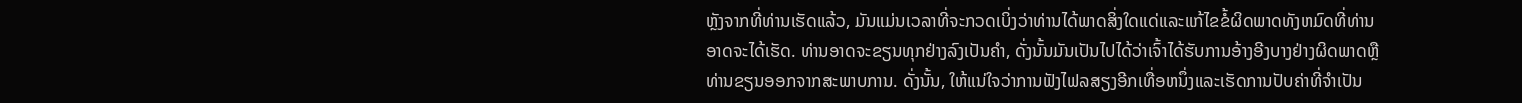ຫຼັງຈາກທີ່ທ່ານເຮັດແລ້ວ, ມັນແມ່ນເວລາທີ່ຈະກວດເບິ່ງວ່າທ່ານໄດ້ພາດສິ່ງໃດແດ່ແລະແກ້ໄຂຂໍ້ຜິດພາດທັງຫມົດທີ່ທ່ານອາດຈະໄດ້ເຮັດ. ທ່ານອາດຈະຂຽນທຸກຢ່າງລົງເປັນຄໍາ, ດັ່ງນັ້ນມັນເປັນໄປໄດ້ວ່າເຈົ້າໄດ້ຮັບການອ້າງອີງບາງຢ່າງຜິດພາດຫຼືທ່ານຂຽນອອກຈາກສະພາບການ. ດັ່ງນັ້ນ, ໃຫ້ແນ່ໃຈວ່າການຟັງໄຟລສຽງອີກເທື່ອຫນຶ່ງແລະເຮັດການປັບຄ່າທີ່ຈໍາເປັນ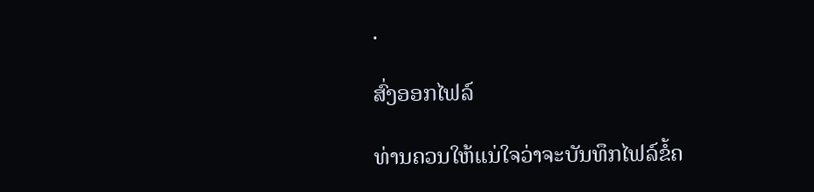.

ສົ່ງອອກໄຟລ໌

ທ່ານຄວນໃຫ້ແນ່ໃຈວ່າຈະບັນທຶກໄຟລ໌ຂໍ້ຄ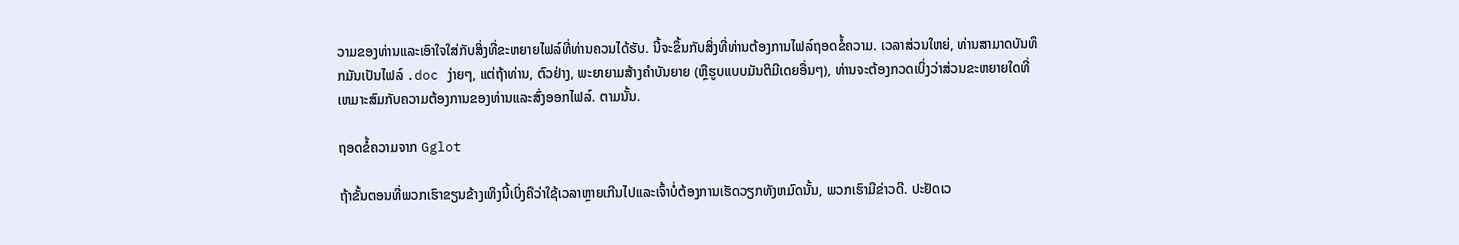ວາມຂອງທ່ານແລະເອົາໃຈໃສ່ກັບສິ່ງທີ່ຂະຫຍາຍໄຟລ໌ທີ່ທ່ານຄວນໄດ້ຮັບ. ນີ້ຈະຂຶ້ນກັບສິ່ງທີ່ທ່ານຕ້ອງການໄຟລ໌ຖອດຂໍ້ຄວາມ. ເວລາສ່ວນໃຫຍ່, ທ່ານສາມາດບັນທຶກມັນເປັນໄຟລ໌ .doc ງ່າຍໆ, ແຕ່ຖ້າທ່ານ, ຕົວຢ່າງ, ພະຍາຍາມສ້າງຄໍາບັນຍາຍ (ຫຼືຮູບແບບມັນຕິມີເດຍອື່ນໆ), ທ່ານຈະຕ້ອງກວດເບິ່ງວ່າສ່ວນຂະຫຍາຍໃດທີ່ເຫມາະສົມກັບຄວາມຕ້ອງການຂອງທ່ານແລະສົ່ງອອກໄຟລ໌. ຕາມນັ້ນ.

ຖອດຂໍ້ຄວາມຈາກ Gglot

ຖ້າຂັ້ນຕອນທີ່ພວກເຮົາຂຽນຂ້າງເທິງນີ້ເບິ່ງຄືວ່າໃຊ້ເວລາຫຼາຍເກີນໄປແລະເຈົ້າບໍ່ຕ້ອງການເຮັດວຽກທັງຫມົດນັ້ນ, ພວກເຮົາມີຂ່າວດີ. ປະຢັດເວ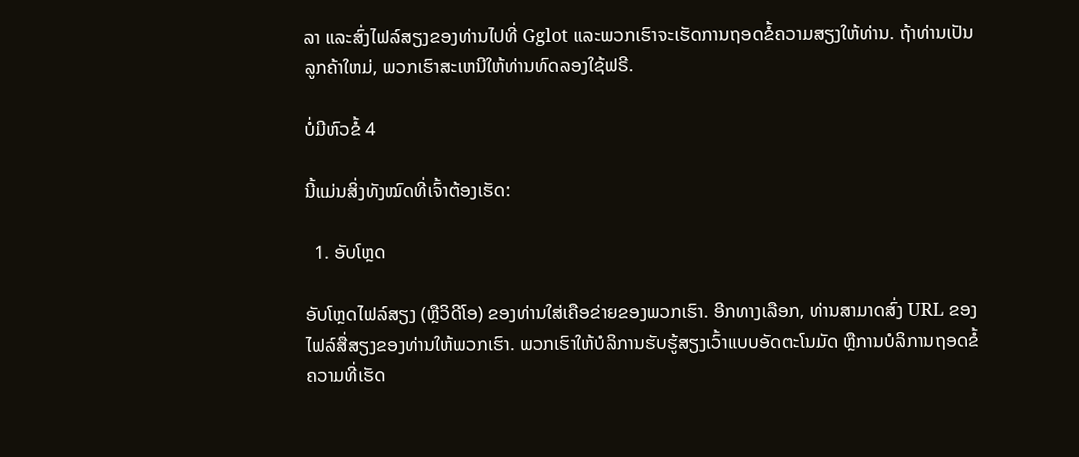ລາ ແລະສົ່ງໄຟລ໌ສຽງຂອງທ່ານໄປທີ່ Gglot ແລະພວກເຮົາຈະເຮັດການຖອດຂໍ້ຄວາມສຽງໃຫ້ທ່ານ. ຖ້າທ່ານເປັນລູກຄ້າໃຫມ່, ພວກເຮົາສະເຫນີໃຫ້ທ່ານທົດລອງໃຊ້ຟຣີ.

ບໍ່ມີຫົວຂໍ້ 4

ນີ້ແມ່ນສິ່ງທັງໝົດທີ່ເຈົ້າຕ້ອງເຮັດ:

  1. ອັບໂຫຼດ

ອັບໂຫຼດໄຟລ໌ສຽງ (ຫຼືວິດີໂອ) ຂອງທ່ານໃສ່ເຄືອຂ່າຍຂອງພວກເຮົາ. ອີກທາງເລືອກ, ທ່ານສາມາດສົ່ງ URL ຂອງໄຟລ໌ສື່ສຽງຂອງທ່ານໃຫ້ພວກເຮົາ. ພວກເຮົາໃຫ້ບໍລິການຮັບຮູ້ສຽງເວົ້າແບບອັດຕະໂນມັດ ຫຼືການບໍລິການຖອດຂໍ້ຄວາມທີ່ເຮັດ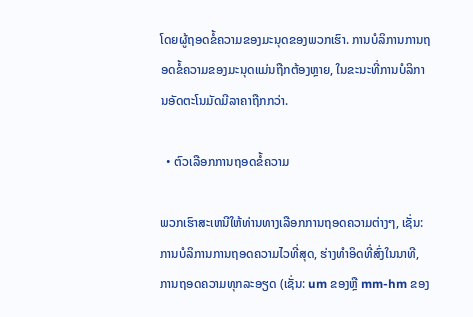ໂດຍຜູ້ຖອດຂໍ້ຄວາມຂອງມະນຸດຂອງພວກເຮົາ. ການບໍລິການການຖອດຂໍ້ຄວາມຂອງມະນຸດແມ່ນຖືກຕ້ອງຫຼາຍ, ໃນຂະນະທີ່ການບໍລິການອັດຕະໂນມັດມີລາຄາຖືກກວ່າ.

  • ຕົວເລືອກການຖອດຂໍ້ຄວາມ

ພວກເຮົາສະເຫນີໃຫ້ທ່ານທາງເລືອກການຖອດຄວາມຕ່າງໆ, ເຊັ່ນ: ການບໍລິການການຖອດຄວາມໄວທີ່ສຸດ, ຮ່າງທໍາອິດທີ່ສົ່ງໃນນາທີ, ການຖອດຄວາມທຸກລະອຽດ (ເຊັ່ນ: um ຂອງຫຼື mm-hm ຂອງ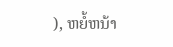), ຫຍໍ້ຫນ້າ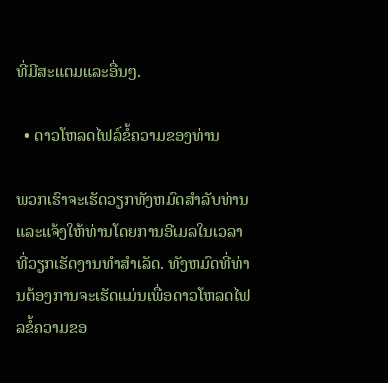ທີ່ມີສະແຕມແລະອື່ນໆ.

  • ດາວໂຫລດໄຟລ໌ຂໍ້ຄວາມຂອງທ່ານ

ພວກເຮົາຈະເຮັດວຽກທັງຫມົດສໍາລັບທ່ານແລະແຈ້ງໃຫ້ທ່ານໂດຍການອີເມລໃນເວລາທີ່ວຽກເຮັດງານທໍາສໍາເລັດ. ທັງຫມົດທີ່ທ່ານຕ້ອງການຈະເຮັດແມ່ນເພື່ອດາວໂຫລດໄຟລຂໍ້ຄວາມຂອ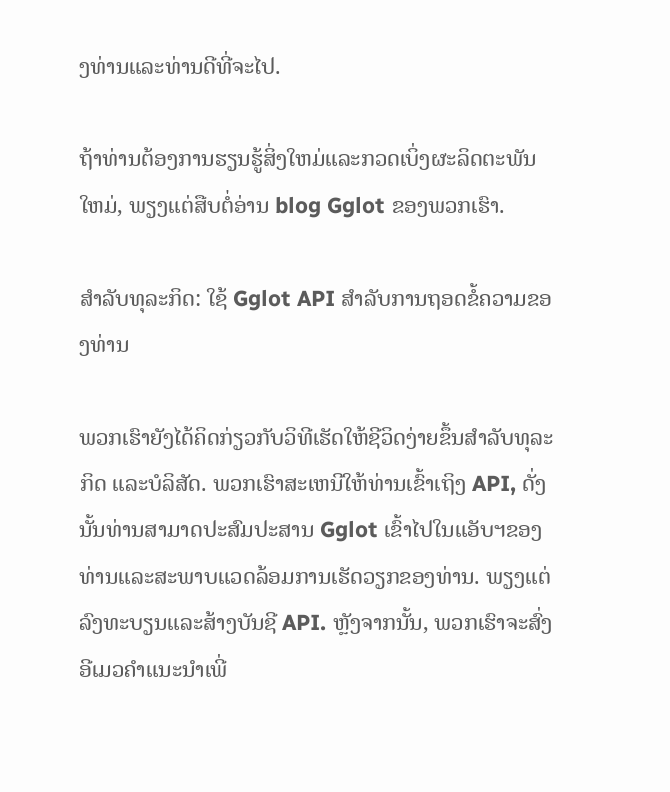ງທ່ານແລະທ່ານດີທີ່ຈະໄປ.

ຖ້າທ່ານຕ້ອງການຮຽນຮູ້ສິ່ງໃຫມ່ແລະກວດເບິ່ງຜະລິດຕະພັນໃຫມ່, ພຽງແຕ່ສືບຕໍ່ອ່ານ blog Gglot ຂອງພວກເຮົາ.

ສໍາລັບທຸລະກິດ: ໃຊ້ Gglot API ສໍາລັບການຖອດຂໍ້ຄວາມຂອງທ່ານ

ພວກເຮົາຍັງໄດ້ຄິດກ່ຽວກັບວິທີເຮັດໃຫ້ຊີວິດງ່າຍຂຶ້ນສໍາລັບທຸລະກິດ ແລະບໍລິສັດ. ພວກເຮົາສະເຫນີໃຫ້ທ່ານເຂົ້າເຖິງ API, ດັ່ງນັ້ນທ່ານສາມາດປະສົມປະສານ Gglot ເຂົ້າໄປໃນແອັບຯຂອງທ່ານແລະສະພາບແວດລ້ອມການເຮັດວຽກຂອງທ່ານ. ພຽງແຕ່ລົງທະບຽນແລະສ້າງບັນຊີ API. ຫຼັງຈາກນັ້ນ, ພວກເຮົາຈະສົ່ງອີເມວຄໍາແນະນໍາເພີ່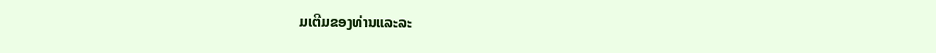ມເຕີມຂອງທ່ານແລະລະ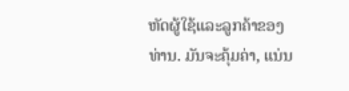ຫັດຜູ້ໃຊ້ແລະລູກຄ້າຂອງທ່ານ. ມັນຈະຄຸ້ມຄ່າ, ແນ່ນ